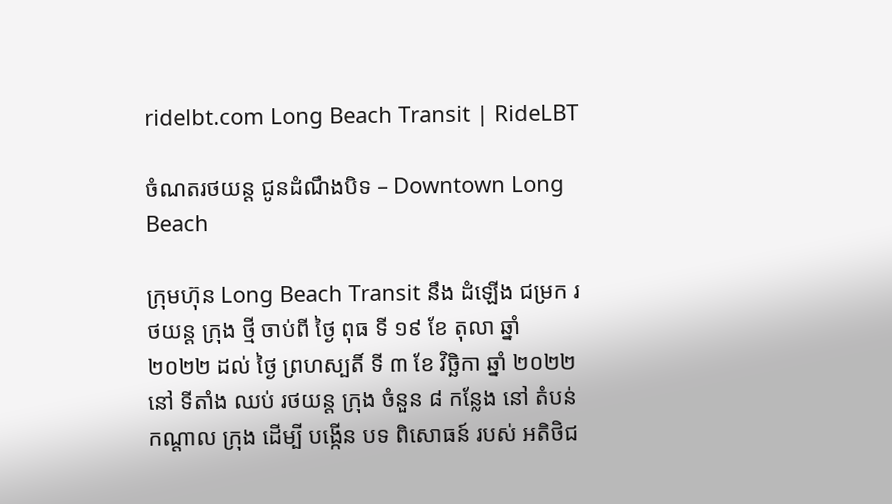ridelbt.com Long Beach Transit | RideLBT

ចំណតរថយន្ត ជូនដំណឹងបិទ – Downtown Long Beach

ក្រុមហ៊ុន Long Beach Transit នឹង ដំឡើង ជម្រក រថយន្ត ក្រុង ថ្មី ចាប់ពី ថ្ងៃ ពុធ ទី ១៩ ខែ តុលា ឆ្នាំ ២០២២ ដល់ ថ្ងៃ ព្រហស្បតិ៍ ទី ៣ ខែ វិច្ឆិកា ឆ្នាំ ២០២២ នៅ ទីតាំង ឈប់ រថយន្ត ក្រុង ចំនួន ៨ កន្លែង នៅ តំបន់ កណ្តាល ក្រុង ដើម្បី បង្កើន បទ ពិសោធន៍ របស់ អតិថិជ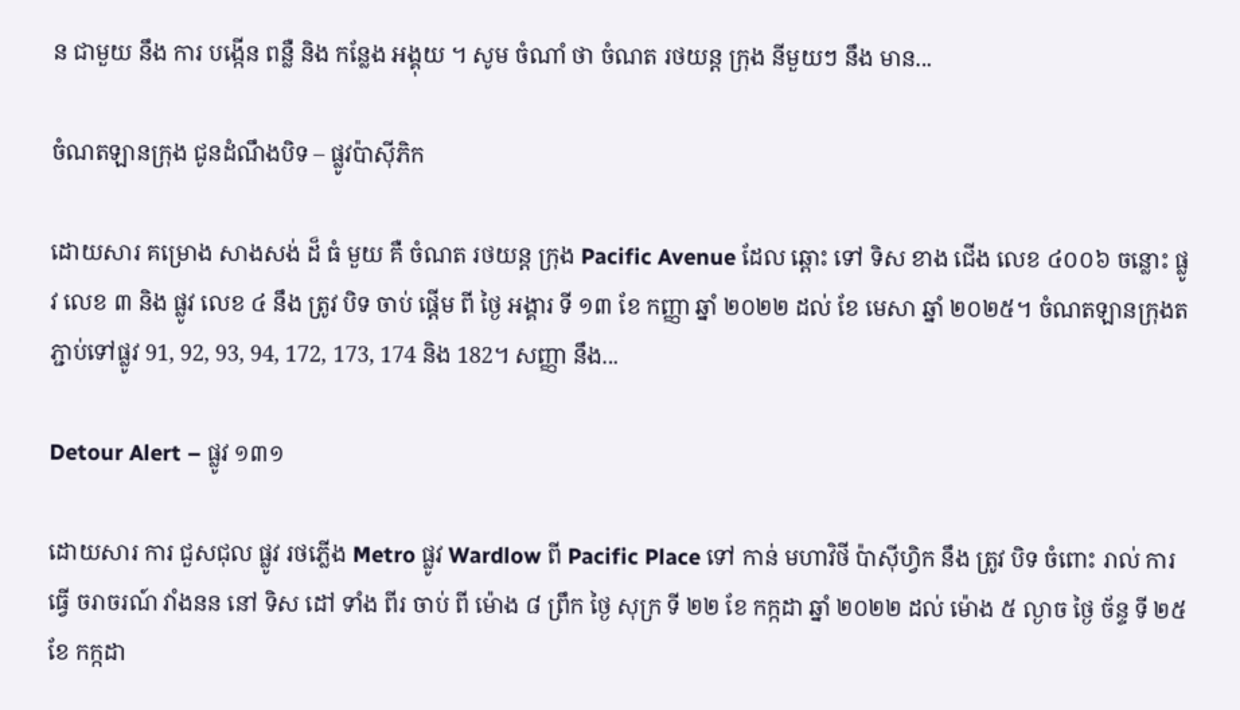ន ជាមួយ នឹង ការ បង្កើន ពន្លឺ និង កន្លែង អង្គុយ ។ សូម ចំណាំ ថា ចំណត រថយន្ត ក្រុង នីមួយៗ នឹង មាន...

ចំណតឡានក្រុង ជូនដំណឹងបិទ – ផ្លូវប៉ាស៊ីភិក

ដោយសារ គម្រោង សាងសង់ ដ៏ ធំ មួយ គឺ ចំណត រថយន្ត ក្រុង Pacific Avenue ដែល ឆ្ពោះ ទៅ ទិស ខាង ជើង លេខ ៤០០៦ ចន្លោះ ផ្លូវ លេខ ៣ និង ផ្លូវ លេខ ៤ នឹង ត្រូវ បិទ ចាប់ ផ្ដើម ពី ថ្ងៃ អង្គារ ទី ១៣ ខែ កញ្ញា ឆ្នាំ ២០២២ ដល់ ខែ មេសា ឆ្នាំ ២០២៥។ ចំណតឡានក្រុងតភ្ជាប់ទៅផ្លូវ 91, 92, 93, 94, 172, 173, 174 និង 182។ សញ្ញា នឹង...

Detour Alert – ផ្លូវ ១៣១

ដោយសារ ការ ជួសជុល ផ្លូវ រថភ្លើង Metro ផ្លូវ Wardlow ពី Pacific Place ទៅ កាន់ មហាវិថី ប៉ាស៊ីហ្វិក នឹង ត្រូវ បិទ ចំពោះ រាល់ ការ ធ្វើ ចរាចរណ៍ វាំងនន នៅ ទិស ដៅ ទាំង ពីរ ចាប់ ពី ម៉ោង ៨ ព្រឹក ថ្ងៃ សុក្រ ទី ២២ ខែ កក្កដា ឆ្នាំ ២០២២ ដល់ ម៉ោង ៥ ល្ងាច ថ្ងៃ ច័ន្ទ ទី ២៥ ខែ កក្កដា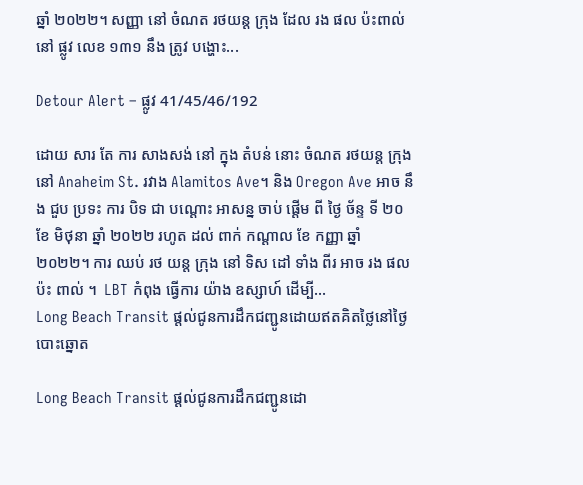ឆ្នាំ ២០២២។ សញ្ញា នៅ ចំណត រថយន្ត ក្រុង ដែល រង ផល ប៉ះពាល់ នៅ ផ្លូវ លេខ ១៣១ នឹង ត្រូវ បង្ហោះ...

Detour Alert – ផ្លូវ 41/45/46/192

ដោយ សារ តែ ការ សាងសង់ នៅ ក្នុង តំបន់ នោះ ចំណត រថយន្ត ក្រុង នៅ Anaheim St. រវាង Alamitos Ave។ និង Oregon Ave អាច នឹង ជួប ប្រទះ ការ បិទ ជា បណ្តោះ អាសន្ន ចាប់ ផ្ដើម ពី ថ្ងៃ ច័ន្ទ ទី ២០ ខែ មិថុនា ឆ្នាំ ២០២២ រហូត ដល់ ពាក់ កណ្ដាល ខែ កញ្ញា ឆ្នាំ ២០២២។ ការ ឈប់ រថ យន្ត ក្រុង នៅ ទិស ដៅ ទាំង ពីរ អាច រង ផល ប៉ះ ពាល់ ។  LBT កំពុង ធ្វើការ យ៉ាង ឧស្សាហ៍ ដើម្បី...
Long Beach Transit ផ្តល់ជូនការដឹកជញ្ជូនដោយឥតគិតថ្លៃនៅថ្ងៃបោះឆ្នោត

Long Beach Transit ផ្តល់ជូនការដឹកជញ្ជូនដោ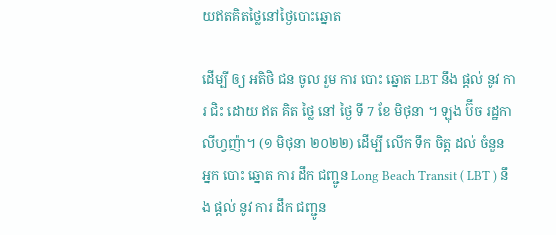យឥតគិតថ្លៃនៅថ្ងៃបោះឆ្នោត

ដើម្បី ឲ្យ អតិថិ ជន ចូល រួម ការ បោះ ឆ្នោត LBT នឹង ផ្តល់ នូវ ការ ជិះ ដោយ ឥត គិត ថ្លៃ នៅ ថ្ងៃ ទី 7 ខែ មិថុនា ។ ឡុង ប៊ីច រដ្ឋកាលីហ្វញ៉ា។ (១ មិថុនា ២០២២) ដើម្បី លើក ទឹក ចិត្ត ដល់ ចំនួន អ្នក បោះ ឆ្នោត ការ ដឹក ជញ្ជូន Long Beach Transit ( LBT ) នឹង ផ្តល់ នូវ ការ ដឹក ជញ្ជូន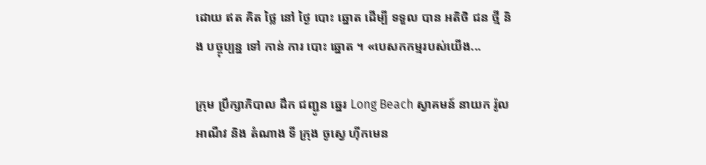ដោយ ឥត គិត ថ្លៃ នៅ ថ្ងៃ បោះ ឆ្នោត ដើម្បី ទទួល បាន អតិថិ ជន ថ្មី និង បច្ចុប្បន្ន ទៅ កាន់ ការ បោះ ឆ្នោត ។ «បេសកកម្មរបស់យើង...

ក្រុម ប្រឹក្សាភិបាល ដឹក ជញ្ជូន ឆ្នេរ Long Beach ស្វាគមន៍ នាយក រ៉ូល អាណឺវ និង តំណាង ទី ក្រុង ចូស្វេ ហ៊ីកមេន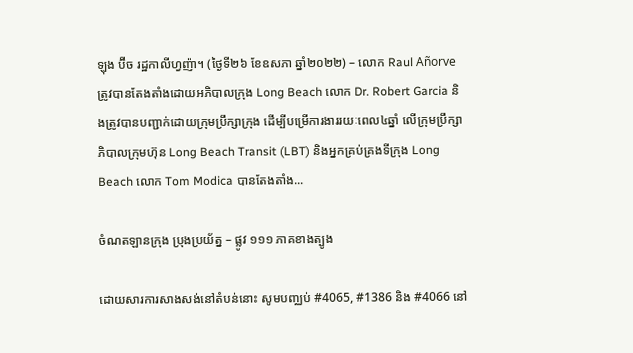ឡុង ប៊ីច រដ្ឋកាលីហ្វញ៉ា។ (ថ្ងៃទី២៦ ខែឧសភា ឆ្នាំ២០២២) – លោក Raul Añorve ត្រូវបានតែងតាំងដោយអភិបាលក្រុង Long Beach លោក Dr. Robert Garcia និងត្រូវបានបញ្ជាក់ដោយក្រុមប្រឹក្សាក្រុង ដើម្បីបម្រើការងាររយៈពេល៤ឆ្នាំ លើក្រុមប្រឹក្សាភិបាលក្រុមហ៊ុន Long Beach Transit (LBT) និងអ្នកគ្រប់គ្រងទីក្រុង Long Beach លោក Tom Modica បានតែងតាំង...

ចំណតឡានក្រុង ប្រុងប្រយ័ត្ន – ផ្លូវ ១១១ ភាគខាងត្បូង

ដោយសារការសាងសង់នៅតំបន់នោះ សូមបញ្ឈប់ #4065, #1386 និង #4066 នៅ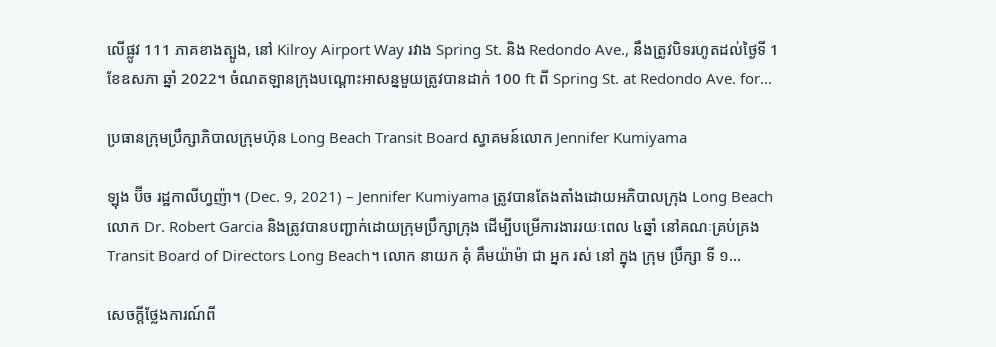លើផ្លូវ 111 ភាគខាងត្បូង, នៅ Kilroy Airport Way រវាង Spring St. និង Redondo Ave., នឹងត្រូវបិទរហូតដល់ថ្ងៃទី 1 ខែឧសភា ឆ្នាំ 2022។ ចំណតឡានក្រុងបណ្តោះអាសន្នមួយត្រូវបានដាក់ 100 ft ពី Spring St. at Redondo Ave. for...

ប្រធានក្រុមប្រឹក្សាភិបាលក្រុមហ៊ុន Long Beach Transit Board ស្វាគមន៍លោក Jennifer Kumiyama

ឡុង ប៊ីច រដ្ឋកាលីហ្វញ៉ា។ (Dec. 9, 2021) – Jennifer Kumiyama ត្រូវបានតែងតាំងដោយអភិបាលក្រុង Long Beach លោក Dr. Robert Garcia និងត្រូវបានបញ្ជាក់ដោយក្រុមប្រឹក្សាក្រុង ដើម្បីបម្រើការងាររយៈពេល ៤ឆ្នាំ នៅគណៈគ្រប់គ្រង Transit Board of Directors Long Beach។ លោក នាយក គុំ គឹមយ៉ាម៉ា ជា អ្នក រស់ នៅ ក្នុង ក្រុម ប្រឹក្សា ទី ១...

សេចក្តីថ្លែងការណ៍ពី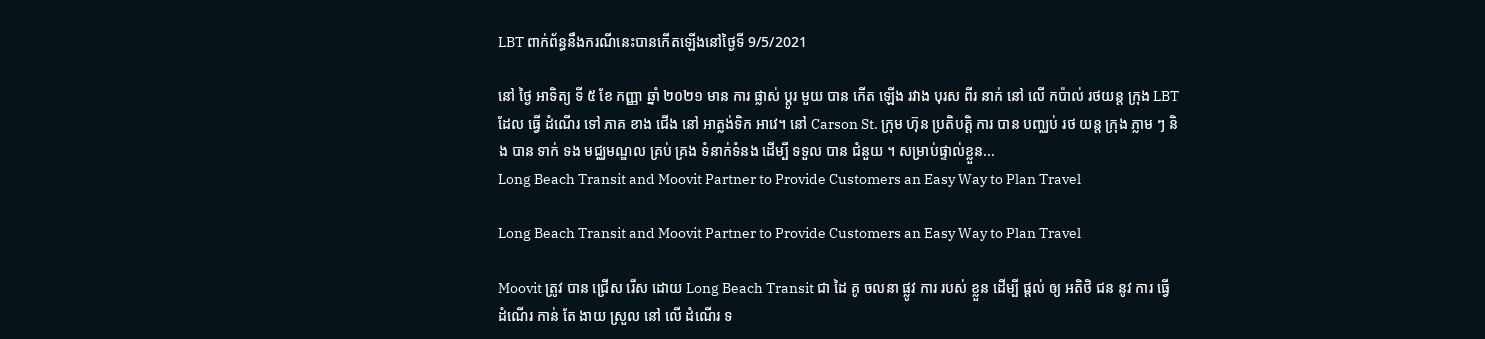LBT ពាក់ព័ន្ធនឹងករណីនេះបានកើតឡើងនៅថ្ងៃទី 9/5/2021

នៅ ថ្ងៃ អាទិត្យ ទី ៥ ខែ កញ្ញា ឆ្នាំ ២០២១ មាន ការ ផ្លាស់ ប្តូរ មួយ បាន កើត ឡើង រវាង បុរស ពីរ នាក់ នៅ លើ កប៉ាល់ រថយន្ត ក្រុង LBT ដែល ធ្វើ ដំណើរ ទៅ ភាគ ខាង ជើង នៅ អាត្លង់ទិក អាវេ។ នៅ Carson St. ក្រុម ហ៊ុន ប្រតិបត្តិ ការ បាន បញ្ឈប់ រថ យន្ត ក្រុង ភ្លាម ៗ និង បាន ទាក់ ទង មជ្ឈមណ្ឌល គ្រប់ គ្រង ទំនាក់ទំនង ដើម្បី ទទួល បាន ជំនួយ ។ សម្រាប់ផ្ទាល់ខ្លួន...
Long Beach Transit and Moovit Partner to Provide Customers an Easy Way to Plan Travel

Long Beach Transit and Moovit Partner to Provide Customers an Easy Way to Plan Travel

Moovit ត្រូវ បាន ជ្រើស រើស ដោយ Long Beach Transit ជា ដៃ គូ ចលនា ផ្លូវ ការ របស់ ខ្លួន ដើម្បី ផ្តល់ ឲ្យ អតិថិ ជន នូវ ការ ធ្វើ ដំណើរ កាន់ តែ ងាយ ស្រួល នៅ លើ ដំណើរ ទ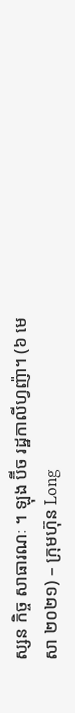ស្សន កិច្ច សាធារណៈ ។ ឡុង ប៊ីច រដ្ឋកាលីហ្វញ៉ា។ (៦ មេសា ២០២១) – ក្រុមហ៊ុន Long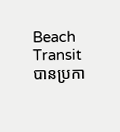Beach Transit បានប្រកា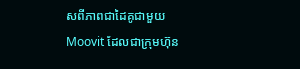សពីភាពជាដៃគូជាមួយ Moovit ដែលជាក្រុមហ៊ុន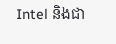Intel និងជា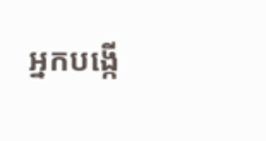អ្នកបង្កើ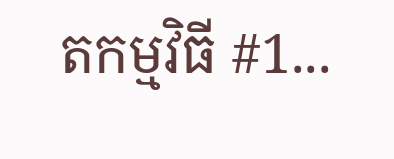តកម្មវិធី #1...